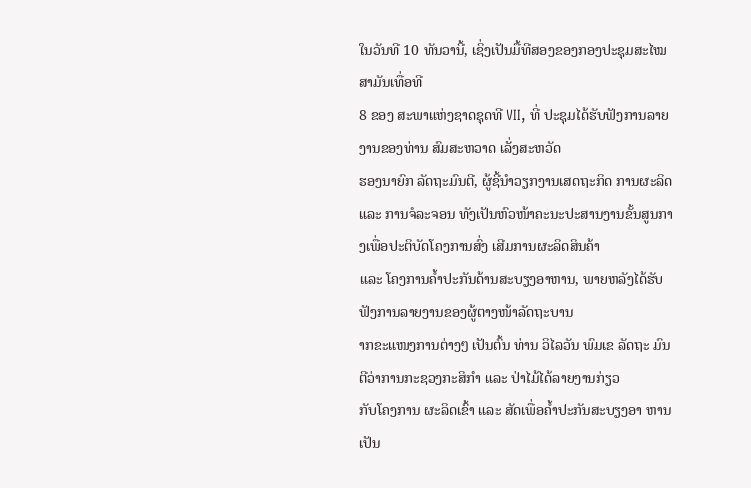ໃນວັນທີ 10 ທັນວານີ້, ເຊິ່ງເປັນມື້ທີສອງຂອງກອງປະຊຸມສະໄໝສາມັນເທື່ອທີ
8 ຂອງ ສະພາແຫ່ງຊາດຊຸດທີ VII, ທີ່ ປະຊຸມໄດ້ຮັບຟັງການລາຍງານຂອງທ່ານ ສົມສະຫວາດ ເລັ່ງສະຫວັດ
ຮອງນາຍົກ ລັດຖະມົນຕີ, ຜູ້ຊີ້ນຳວຽກງານເສດຖະກິດ ການຜະລິດ ແລະ ການຈໍລະຈອນ ທັງເປັນຫົວໜ້າຄະນະປະສານງານຂັ້ນສູນກາງເພື່ອປະຕິບັດໂຄງການສົ່ງ ເສີມການຜະລິດສິນຄ້າ
ແລະ ໂຄງການຄ້ຳປະກັນດ້ານສະບຽງອາຫານ, ພາຍຫລັງໄດ້ຮັບ ຟັງການລາຍງານຂອງຜູ້ຕາງໜ້າລັດຖະບານ
າກຂະແໜງການຕ່າງໆ ເປັນຕົ້ນ ທ່ານ ວິໄລວັນ ພົມເຂ ລັດຖະ ມົນຕີວ່າການກະຊວງກະສິກຳ ແລະ ປ່າໄມ້ໄດ້ລາຍງານກ່ຽວ
ກັບໂຄງການ ຜະລິດເຂົ້າ ແລະ ສັດເພື່ອຄ້ຳປະກັນສະບຽງອາ ຫານເປັນ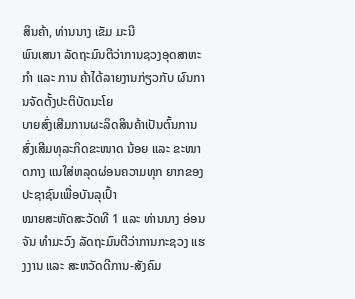ສິນຄ້າ, ທ່ານນາງ ເຂັມ ມະນີ
ພົນເສນາ ລັດຖະມົນຕີວ່າການຊວງອຸດສາຫະກຳ ແລະ ການ ຄ້າໄດ້ລາຍງານກ່ຽວກັບ ຜົນການຈັດຕັ້ງປະຕິບັດນະໂຍ
ບາຍສົ່ງເສີມການຜະລິດສິນຄ້າເປັນຕົ້ນການສົ່ງເສີມທຸລະກິດຂະໜາດ ນ້ອຍ ແລະ ຂະໜາດກາງ ແນໃສ່ຫລຸດຜ່ອນຄວາມທຸກ ຍາກຂອງປະຊາຊົນເພື່ອບັນລຸເປົ້າ
ໝາຍສະຫັດສະວັດທີ 1 ແລະ ທ່ານນາງ ອ່ອນຈັນ ທຳມະວົງ ລັດຖະມົນຕີວ່າການກະຊວງ ແຮງງານ ແລະ ສະຫວັດດີການ-ສັງຄົມ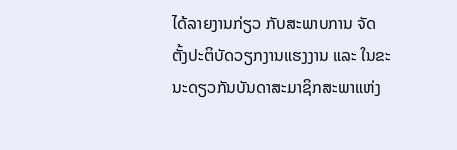ໄດ້ລາຍງານກ່ຽວ ກັບສະພາບການ ຈັດຕັ້ງປະຕິບັດວຽກງານແຮງງານ ແລະ ໃນຂະ ນະດຽວກັນບັນດາສະມາຊິກສະພາແຫ່ງ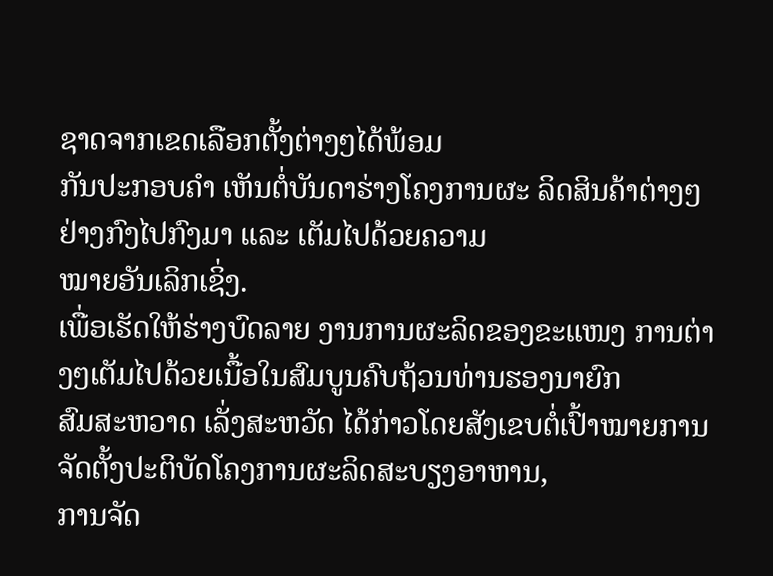ຊາດຈາກເຂດເລືອກຕັ້ງຕ່າງໆໄດ້ພ້ອມ
ກັນປະກອບຄຳ ເຫັນຕໍ່ບັນດາຮ່າງໂຄງການຜະ ລິດສິນຄ້າຕ່າງໆຢ່າງກົງໄປກົງມາ ແລະ ເຕັມໄປດ້ວຍຄວາມ
ໝາຍອັນເລິກເຊິ່ງ.
ເພື່ອເຮັດໃຫ້ຮ່າງບົດລາຍ ງານການຜະລິດຂອງຂະແໜງ ການຕ່າງໆເຕັມໄປດ້ວຍເນື້ອໃນສົມບູນຄົບຖ້ວນທ່ານຮອງນາຍົກ
ສົມສະຫວາດ ເລັ່ງສະຫວັດ ໄດ້ກ່າວໂດຍສັງເຂບຕໍ່ເປົ້າໝາຍການຈັດຕັ້ງປະຕິບັດໂຄງການຜະລິດສະບຽງອາຫານ,
ການຈັດ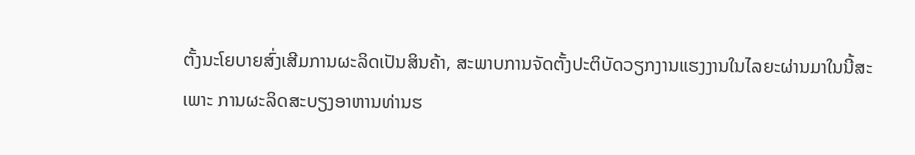ຕັ້ງນະໂຍບາຍສົ່ງເສີມການຜະລິດເປັນສິນຄ້າ, ສະພາບການຈັດຕັ້ງປະຕິບັດວຽກງານແຮງງານໃນໄລຍະຜ່ານມາໃນນີ້ສະ
ເພາະ ການຜະລິດສະບຽງອາຫານທ່ານຮ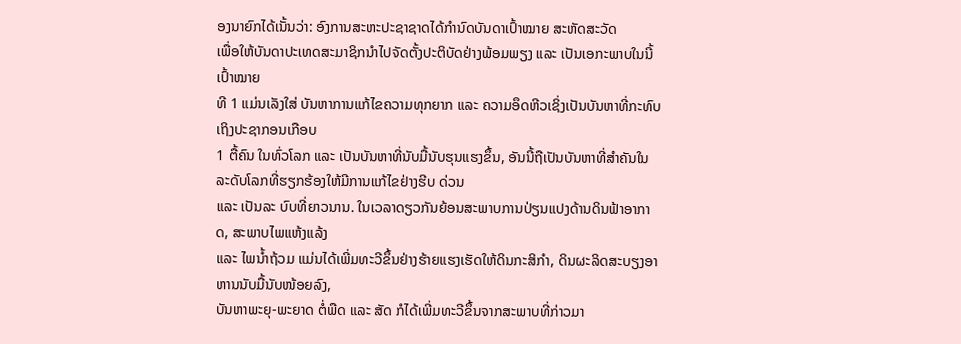ອງນາຍົກໄດ້ເນັ້ນວ່າ: ອົງການສະຫະປະຊາຊາດໄດ້ກຳນົດບັນດາເປົ້າໝາຍ ສະຫັດສະວັດ
ເພື່ອໃຫ້ບັນດາປະເທດສະມາຊິກນຳໄປຈັດຕັ້ງປະຕິບັດຢ່າງພ້ອມພຽງ ແລະ ເປັນເອກະພາບໃນນີ້ເປົ້າໝາຍ
ທີ 1 ແມ່ນເລັງໃສ່ ບັນຫາການແກ້ໄຂຄວາມທຸກຍາກ ແລະ ຄວາມອຶດຫີວເຊິ່ງເປັນບັນຫາທີ່ກະທົບ ເຖິງປະຊາກອນເກືອບ
1 ຕື້ຄົນ ໃນທົ່ວໂລກ ແລະ ເປັນບັນຫາທີ່ນັບມື້ນັບຮຸນແຮງຂຶ້ນ, ອັນນີ້ຖືເປັນບັນຫາທີ່ສຳຄັນໃນລະດັບໂລກທີ່ຮຽກຮ້ອງໃຫ້ມີການແກ້ໄຂຢ່າງຮີບ ດ່ວນ
ແລະ ເປັນລະ ບົບທີ່ຍາວນານ. ໃນເວລາດຽວກັນຍ້ອນສະພາບການປ່ຽນແປງດ້ານດິນຟ້າອາກາດ, ສະພາບໄພແຫ້ງແລ້ງ
ແລະ ໄພນ້ຳຖ້ວມ ແມ່ນໄດ້ເພີ່ມທະວີຂຶ້ນຢ່າງຮ້າຍແຮງເຮັດໃຫ້ດິນກະສິກຳ, ດິນຜະລິດສະບຽງອາຫານນັບມື້ນັບໜ້ອຍລົງ,
ບັນຫາພະຍຸ-ພະຍາດ ຕໍ່ພືດ ແລະ ສັດ ກໍໄດ້ເພີ່ມທະວີຂຶ້ນຈາກສະພາບທີ່ກ່າວມາ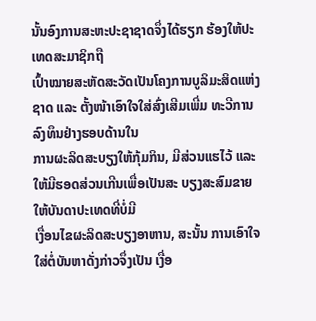ນັ້ນອົງການສະຫະປະຊາຊາດຈຶ່ງໄດ້ຮຽກ ຮ້ອງໃຫ້ປະເທດສະມາຊິກຖື
ເປົ້າໝາຍສະຫັດສະວັດເປັນໂຄງການບູລິມະສິດແຫ່ງຊາດ ແລະ ຕັ້ງໜ້າເອົາໃຈໃສ່ສົ່ງເສີມເພີ່ມ ທະວີການລົງທຶນຢ່າງຮອບດ້ານໃນ
ການຜະລິດສະບຽງໃຫ້ກຸ້ມກິນ, ມີສ່ວນແຮໄວ້ ແລະ ໃຫ້ມີຮອດສ່ວນເກີນເພື່ອເປັນສະ ບຽງສະສົມຂາຍໃຫ້ບັນດາປະເທດທີ່ບໍ່ມີ
ເງື່ອນໄຂຜະລິດສະບຽງອາຫານ, ສະນັ້ນ ການເອົາໃຈໃສ່ຕໍ່ບັນຫາດັ່ງກ່າວຈຶ່ງເປັນ ເງື່ອ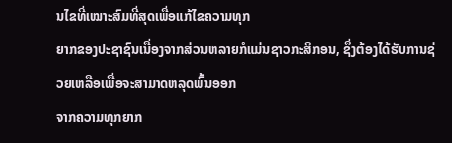ນໄຂທີ່ເໝາະສົມທີ່ສຸດເພື່ອແກ້ໄຂຄວາມທຸກ
ຍາກຂອງປະຊາຊົນເນື່ອງຈາກສ່ວນຫລາຍກໍແມ່ນຊາວກະສິກອນ, ຊຶ່ງຕ້ອງໄດ້ຮັບການຊ່ວຍເຫລືອເພື່ອຈະສາມາດຫລຸດພົ້ນອອກ
ຈາກຄວາມທຸກຍາກ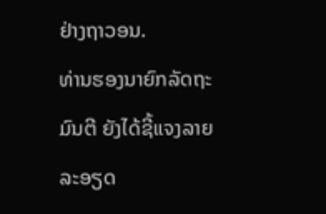ຢ່າງຖາວອນ.
ທ່ານຮອງນາຍົກລັດຖະມົນຕີ ຍັງໄດ້ຊີ້ແຈງລາຍລະອຽດ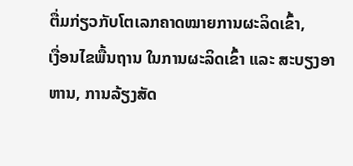ຕື່ມກ່ຽວກັບໂຕເລກຄາດໝາຍການຜະລິດເຂົ້າ,
ເງື່ອນໄຂພື້ນຖານ ໃນການຜະລິດເຂົ້າ ແລະ ສະບຽງອາຫານ, ການລ້ຽງສັດ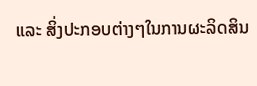ແລະ ສິ່ງປະກອບຕ່າງໆໃນການຜະລິດສິນ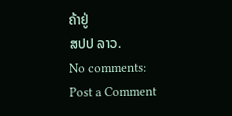ຄ້າຢູ່
ສປປ ລາວ.
No comments:
Post a Comment